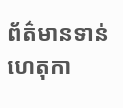ព័ត៌មានទាន់ហេតុកា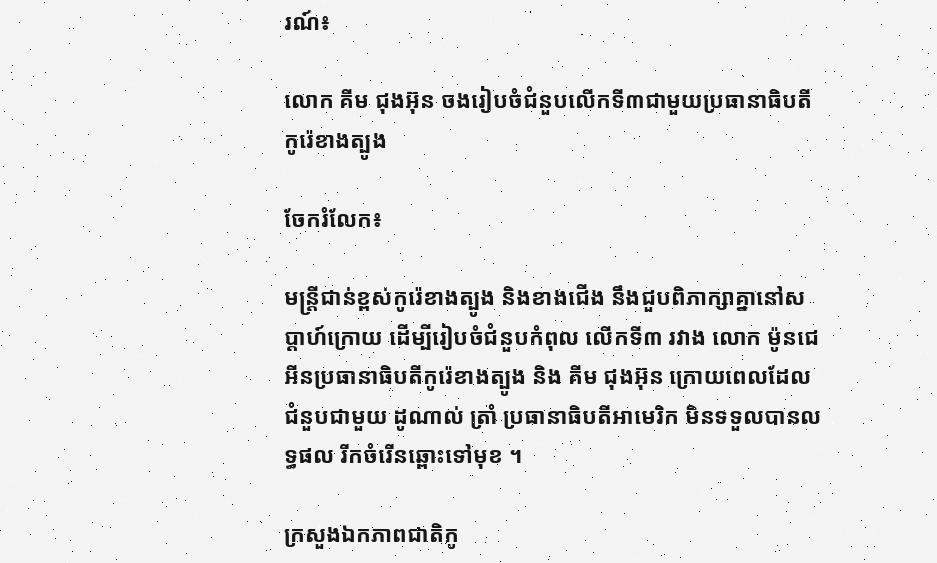រណ៍៖

លោក គីម ជុងអ៊ុន ចងរៀបចំជំនួបលើកទី៣ជាមួយប្រធានាធិបតីកូរ៉េខាងត្បូង

ចែករំលែក៖

មន្ត្រីជាន់ខ្ពស់កូរ៉េខាងត្បូង និងខាងជើង នឹងជួបពិភាក្សាគ្នានៅសប្តាហ៍ក្រោយ ដើម្បីរៀបចំជំនួបកំពុល លើកទី៣ រវាង លោក ម៉ូនជេអីនប្រធានាធិបតីកូរ៉េខាងត្បូង និង គីម ជុងអ៊ុន ក្រោយពេលដែលជំនួបជាមួយ ដូណាល់ ត្រាំ ប្រធានាធិបតីអាមេរិក មិនទទួលបានលទ្ធផល រីកចំរើនឆ្ពោះទៅមុខ ។

ក្រសួងឯកភាពជាតិកូ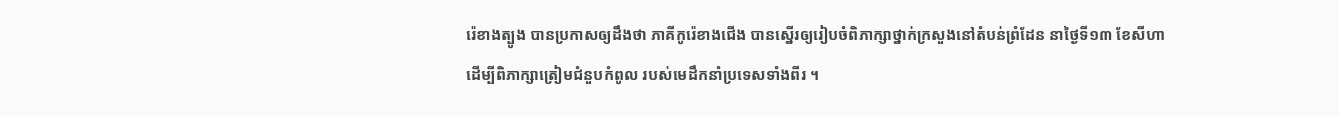រ៉េខាងត្បូង បានប្រកាសឲ្យដឹងថា ភាគីកូរ៉េខាងជើង បានស្នើរឲ្យរៀបចំពិភាក្សាថ្នាក់ក្រសួងនៅតំបន់ព្រំដែន នាថ្ងៃទី១៣ ខែសីហា ដើម្បីពិភាក្សាត្រៀមជំនួបកំពូល របស់មេដឹកនាំប្រទេសទាំងពីរ ។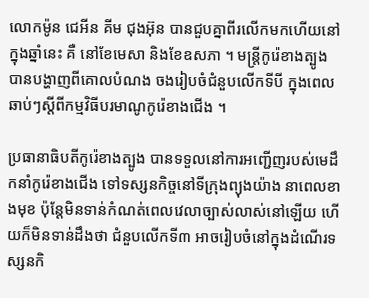លោកម៉ូន ជេអីន គីម ជុងអ៊ុន បានជួបគ្នាពីរលើកមកហើយនៅក្នុងឆ្នាំនេះ គឺ នៅខែមេសា និងខែឧសភា ។ មន្ត្រីកូរ៉េខាងត្បូង បានបង្ហាញពីគោលបំណង ចងរៀបចំជំនួបលើកទីបី ក្នុងពេលឆាប់ៗស្តីពីកម្មវិធីបរមាណូកូរ៉េខាងជើង ។

ប្រធានាធិបតីកូរ៉េខាងត្បូង បានទទួលនៅការអញ្ជើញរបស់មេដឹកនាំកូរ៉េខាងជើង ទៅទស្សនកិច្ចនៅទីក្រុងព្យុងយ៉ាង នាពេលខាងមុខ ប៉ុន្តែមិនទាន់កំណត់ពេលវេលាច្បាស់លាស់នៅឡើយ ហើយក៏មិនទាន់ដឹងថា ជំនួបលើកទី៣ អាចរៀបចំនៅក្នុងដំណើរទស្សនកិ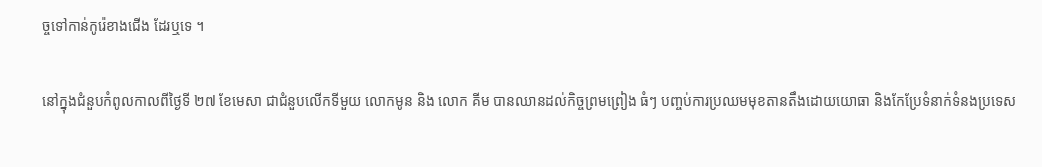ច្ចទៅកាន់កូរ៉េខាងជើង ដែរឬទេ ។

នៅក្នុងជំនួបកំពូលកាលពីថ្ងៃទី ២៧ ខែមេសា ជាជំនួបលើកទីមួយ លោកមូន និង លោក គីម បានឈានដល់កិច្ចព្រមព្រៀង ធំៗ បញ្ចប់ការប្រឈមមុខតានតឹងដោយយោធា និងកែប្រែទំនាក់ទំនងប្រទេស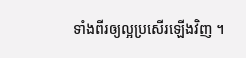ទាំងពីរឲ្យល្អប្រសើរឡើងវិញ ។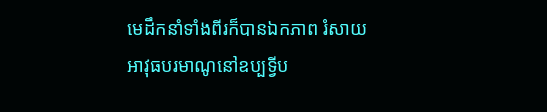មេដឹកនាំទាំងពីរក៏បានឯកភាព រំសាយអាវុធបរមាណូនៅឧប្បទ្វីប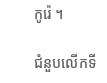កូរ៉េ ។

ជំនួបលើកទី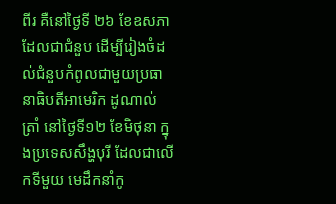ពីរ គឺនៅថ្ងៃទី ២៦ ខែឧសភា ដែលជាជំនួប ដើម្បីរៀងចំដល់ជំនួបកំពូលជាមួយប្រធានាធិបតីអាមេរិក ដូណាល់ ត្រាំ នៅថ្ងៃទី១២ ខែមិថុនា ក្នុងប្រទេសសឹង្ហបុរី ដែលជាលើកទីមួយ មេដឹកនាំកូ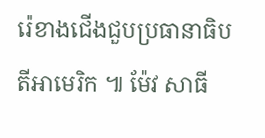រ៉េខាងជើងជួបប្រធានាធិបតីអាមេរិក ៕ ម៉ែវ សាធី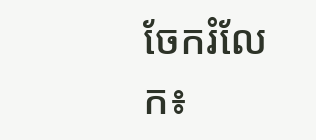ចែករំលែក៖